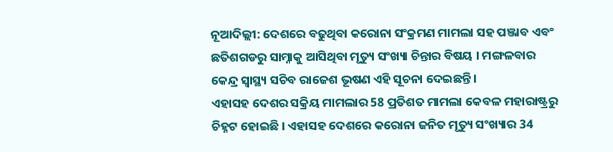ନୂଆଦିଲ୍ଲୀ: ଦେଶରେ ବଢୁଥିବା କରୋନା ସଂକ୍ରମଣ ମାମଲା ସହ ପଞ୍ଜାବ ଏବଂ ଛତିଶଗଡରୁ ସାମ୍ନାକୁ ଆସିଥିବା ମୃତ୍ୟୁ ସଂଖ୍ୟା ଚିନ୍ତାର ବିଷୟ । ମଙ୍ଗଳବାର କେନ୍ଦ୍ର ସ୍ୱାସ୍ଥ୍ୟ ସଚିବ ରାଜେଶ ଭୂଷଣ ଏହି ସୂଚନା ଦେଇଛନ୍ତି ।
ଏହାସହ ଦେଶର ସକ୍ରିୟ ମାମଲାର 58 ପ୍ରତିଶତ ମାମଲା କେବଳ ମହାରାଷ୍ଟ୍ରରୁ ଚିହ୍ନଟ ହୋଇଛି । ଏହାସହ ଦେଶରେ କରୋନା ଜନିତ ମୃତ୍ୟୁ ସଂଖ୍ୟାର 34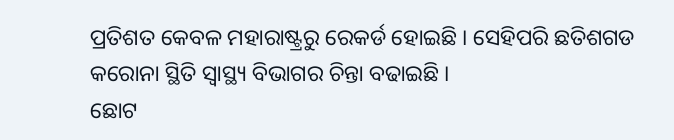ପ୍ରତିଶତ କେବଳ ମହାରାଷ୍ଟ୍ରରୁ ରେକର୍ଡ ହୋଇଛି । ସେହିପରି ଛତିଶଗଡ କରୋନା ସ୍ଥିତି ସ୍ୱାସ୍ଥ୍ୟ ବିଭାଗର ଚିନ୍ତା ବଢାଇଛି ।
ଛୋଟ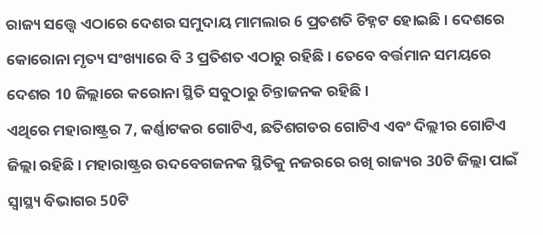ରାଜ୍ୟ ସତ୍ତ୍ୱେ ଏଠାରେ ଦେଶର ସମୁଦାୟ ମାମଲାର 6 ପ୍ରତଶତି ଚିହ୍ନଟ ହୋଇଛି । ଦେଶରେ କୋରୋନା ମୃତ୍ୟ ସଂଖ୍ୟାରେ ବି 3 ପ୍ରତିଶତ ଏଠାରୁ ରହିଛି । ତେବେ ବର୍ତ୍ତମାନ ସମୟରେ ଦେଶର 10 ଜିଲ୍ଲାରେ କରୋନା ସ୍ଥିତି ସବୁଠାରୁ ଚିନ୍ତାଜନକ ରହିଛି ।
ଏଥିରେ ମହାରାଷ୍ଟ୍ରର 7, କର୍ଣ୍ଣାଟକର ଗୋଟିଏ, ଛତିଶଗଡର ଗୋଟିଏ ଏବଂ ଦିଲ୍ଲୀର ଗୋଟିଏ ଜିଲ୍ଲା ରହିଛି । ମହାରାଷ୍ଟ୍ରର ଉଦବେଗଜନକ ସ୍ଥିତିକୁ ନଜରରେ ରଖି ରାଜ୍ୟର 30ଟି ଜିଲ୍ଲା ପାଇଁ ସ୍ୱାସ୍ଥ୍ୟ ବିଭାଗର 50ଟି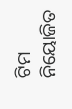ଟିମ ନିୟୋଜିତ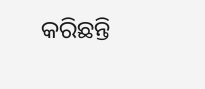କରିଛନ୍ତି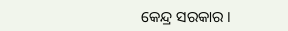କେନ୍ଦ୍ର ସରକାର ।